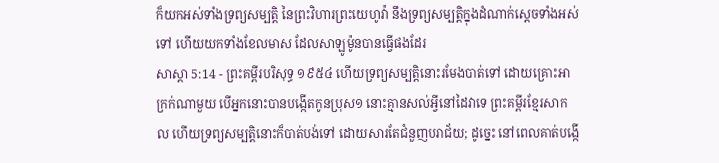ក៏យកអស់ទាំងទ្រព្យសម្បត្តិ នៃព្រះវិហារព្រះយេហូវ៉ា នឹងទ្រព្យសម្បត្តិក្នុងដំណាក់ស្តេចទាំងអស់ទៅ ហើយយកទាំងខែលមាស ដែលសាឡូម៉ូនបានធ្វើផងដែរ
សាស្តា 5:14 - ព្រះគម្ពីរបរិសុទ្ធ ១៩៥៤ ហើយទ្រព្យសម្បត្តិនោះរមែងបាត់ទៅ ដោយគ្រោះអាក្រក់ណាមួយ បើអ្នកនោះបានបង្កើតកូនប្រុស១ នោះគ្មានសល់អ្វីនៅដៃវាទេ ព្រះគម្ពីរខ្មែរសាកល ហើយទ្រព្យសម្បត្តិនោះក៏បាត់បង់ទៅ ដោយសារតែជំនួញបរាជ័យ; ដូច្នេះ នៅពេលគាត់បង្កើ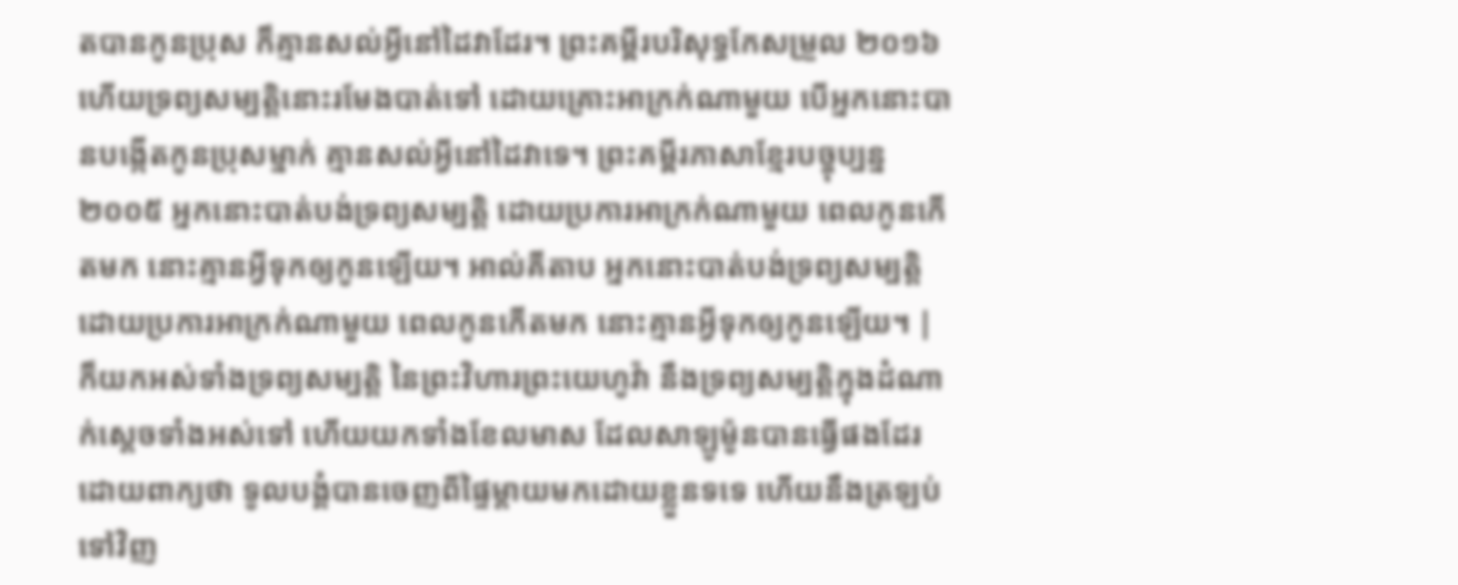តបានកូនប្រុស ក៏គ្មានសល់អ្វីនៅដៃវាដែរ។ ព្រះគម្ពីរបរិសុទ្ធកែសម្រួល ២០១៦ ហើយទ្រព្យសម្បត្តិនោះរមែងបាត់ទៅ ដោយគ្រោះអាក្រក់ណាមួយ បើអ្នកនោះបានបង្កើតកូនប្រុសម្នាក់ គ្មានសល់អ្វីនៅដៃវាទេ។ ព្រះគម្ពីរភាសាខ្មែរបច្ចុប្បន្ន ២០០៥ អ្នកនោះបាត់បង់ទ្រព្យសម្បត្តិ ដោយប្រការអាក្រក់ណាមួយ ពេលកូនកើតមក នោះគ្មានអ្វីទុកឲ្យកូនឡើយ។ អាល់គីតាប អ្នកនោះបាត់បង់ទ្រព្យសម្បត្តិ ដោយប្រការអាក្រក់ណាមួយ ពេលកូនកើតមក នោះគ្មានអ្វីទុកឲ្យកូនឡើយ។ |
ក៏យកអស់ទាំងទ្រព្យសម្បត្តិ នៃព្រះវិហារព្រះយេហូវ៉ា នឹងទ្រព្យសម្បត្តិក្នុងដំណាក់ស្តេចទាំងអស់ទៅ ហើយយកទាំងខែលមាស ដែលសាឡូម៉ូនបានធ្វើផងដែរ
ដោយពាក្យថា ទូលបង្គំបានចេញពីផ្ទៃម្តាយមកដោយខ្លួនទទេ ហើយនឹងត្រឡប់ទៅវិញ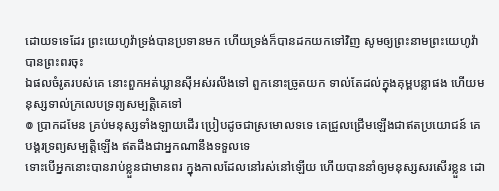ដោយទទេដែរ ព្រះយេហូវ៉ាទ្រង់បានប្រទានមក ហើយទ្រង់ក៏បានដកយកទៅវិញ សូមឲ្យព្រះនាមព្រះយេហូវ៉ាបានព្រះពរចុះ
ឯផលចំរូតរបស់គេ នោះពួកអត់ឃ្លានស៊ីអស់រលីងទៅ ពួកនោះច្រូតយក ទាល់តែដល់ក្នុងគុម្ពបន្លាផង ហើយមនុស្សទាល់ក្រលេបទ្រព្យសម្បត្តិគេទៅ
៙ ប្រាកដមែន គ្រប់មនុស្សទាំងឡាយដើរ ប្រៀបដូចជាស្រមោលទទេ គេជ្រួលជ្រើមឡើងជាឥតប្រយោជន៍ គេបង្គរទ្រព្យសម្បត្តិឡើង ឥតដឹងជាអ្នកណានឹងទទួលទេ
ទោះបើអ្នកនោះបានរាប់ខ្លួនជាមានពរ ក្នុងកាលដែលនៅរស់នៅឡើយ ហើយបាននាំឲ្យមនុស្សសរសើរខ្លួន ដោ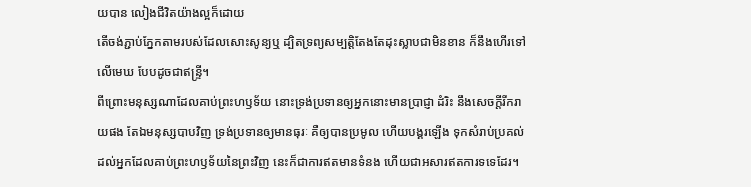យបាន លៀងជីវិតយ៉ាងល្អក៏ដោយ
តើចង់ភ្ជាប់ភ្នែកតាមរបស់ដែលសោះសូន្យឬ ដ្បិតទ្រព្យសម្បត្តិតែងតែដុះស្លាបជាមិនខាន ក៏នឹងហើរទៅលើមេឃ បែបដូចជាឥន្ទ្រី។
ពីព្រោះមនុស្សណាដែលគាប់ព្រះហឫទ័យ នោះទ្រង់ប្រទានឲ្យអ្នកនោះមានប្រាជ្ញា ដំរិះ នឹងសេចក្ដីរីករាយផង តែឯមនុស្សបាបវិញ ទ្រង់ប្រទានឲ្យមានធុរៈ គឺឲ្យបានប្រមូល ហើយបង្គរឡើង ទុកសំរាប់ប្រគល់ដល់អ្នកដែលគាប់ព្រះហឫទ័យនៃព្រះវិញ នេះក៏ជាការឥតមានទំនង ហើយជាអសារឥតការទទេដែរ។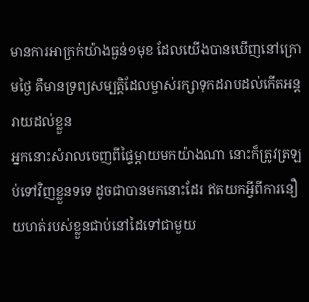មានការអាក្រក់យ៉ាងធ្ងន់១មុខ ដែលយើងបានឃើញនៅក្រោមថ្ងៃ គឺមានទ្រព្យសម្បត្តិដែលម្ចាស់រក្សាទុកដរាបដល់កើតអន្តរាយដល់ខ្លួន
អ្នកនោះសំរាលចេញពីផ្ទៃម្តាយមកយ៉ាងណា នោះក៏ត្រូវត្រឡប់ទៅវិញខ្លួនទទេ ដូចជាបានមកនោះដែរ ឥតយកអ្វីពីការនឿយហត់របស់ខ្លួនជាប់នៅដៃទៅជាមួយ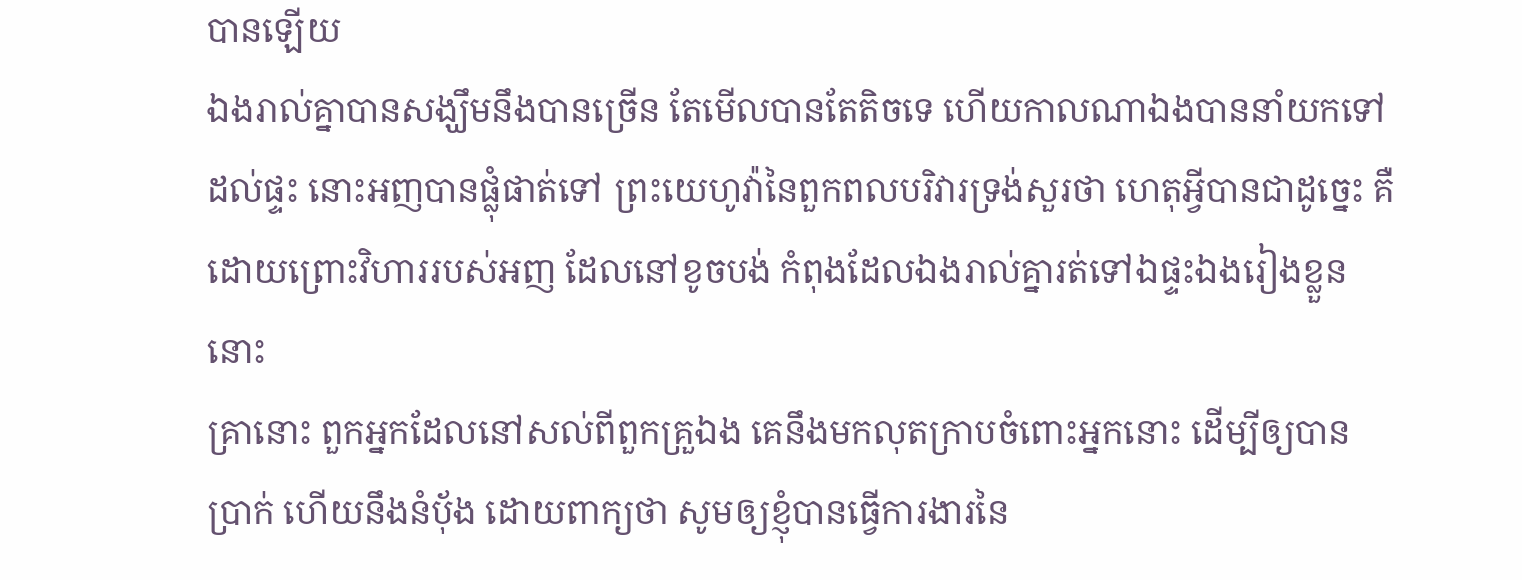បានឡើយ
ឯងរាល់គ្នាបានសង្ឃឹមនឹងបានច្រើន តែមើលបានតែតិចទេ ហើយកាលណាឯងបាននាំយកទៅដល់ផ្ទះ នោះអញបានផ្លុំផាត់ទៅ ព្រះយេហូវ៉ានៃពួកពលបរិវារទ្រង់សួរថា ហេតុអ្វីបានជាដូច្នេះ គឺដោយព្រោះវិហាររបស់អញ ដែលនៅខូចបង់ កំពុងដែលឯងរាល់គ្នារត់ទៅឯផ្ទះឯងរៀងខ្លួននោះ
គ្រានោះ ពួកអ្នកដែលនៅសល់ពីពួកគ្រួឯង គេនឹងមកលុតក្រាបចំពោះអ្នកនោះ ដើម្បីឲ្យបានប្រាក់ ហើយនឹងនំបុ័ង ដោយពាក្យថា សូមឲ្យខ្ញុំបានធ្វើការងារនៃ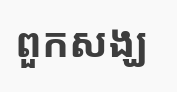ពួកសង្ឃ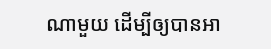ណាមួយ ដើម្បីឲ្យបានអា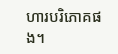ហារបរិភោគផង។